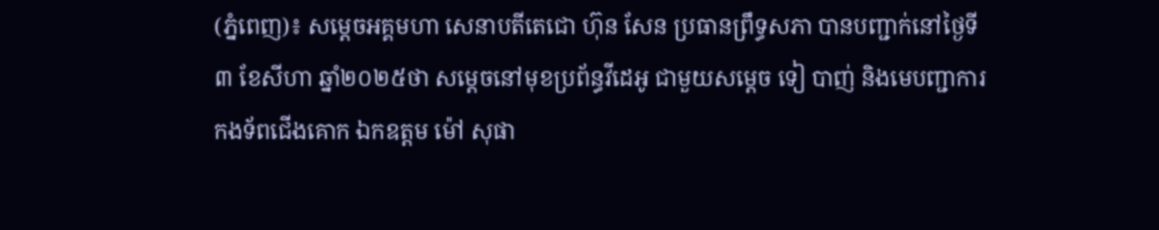(ភ្នំពេញ)៖ សម្តេចអគ្គមហា សេនាបតីតេជោ ហ៊ុន សែន ប្រធានព្រឹទ្ធសភា បានបញ្ជាក់នៅថ្ងៃទី៣ ខែសីហា ឆ្នាំ២០២៥ថា សម្តេចនៅមុខប្រព័ន្ធវីដេអូ ជាមួយសម្តេច ទៀ បាញ់ និងមេបញ្ជាការ កងទ័ពជើងគោក ឯកឧត្តម ម៉ៅ សុផា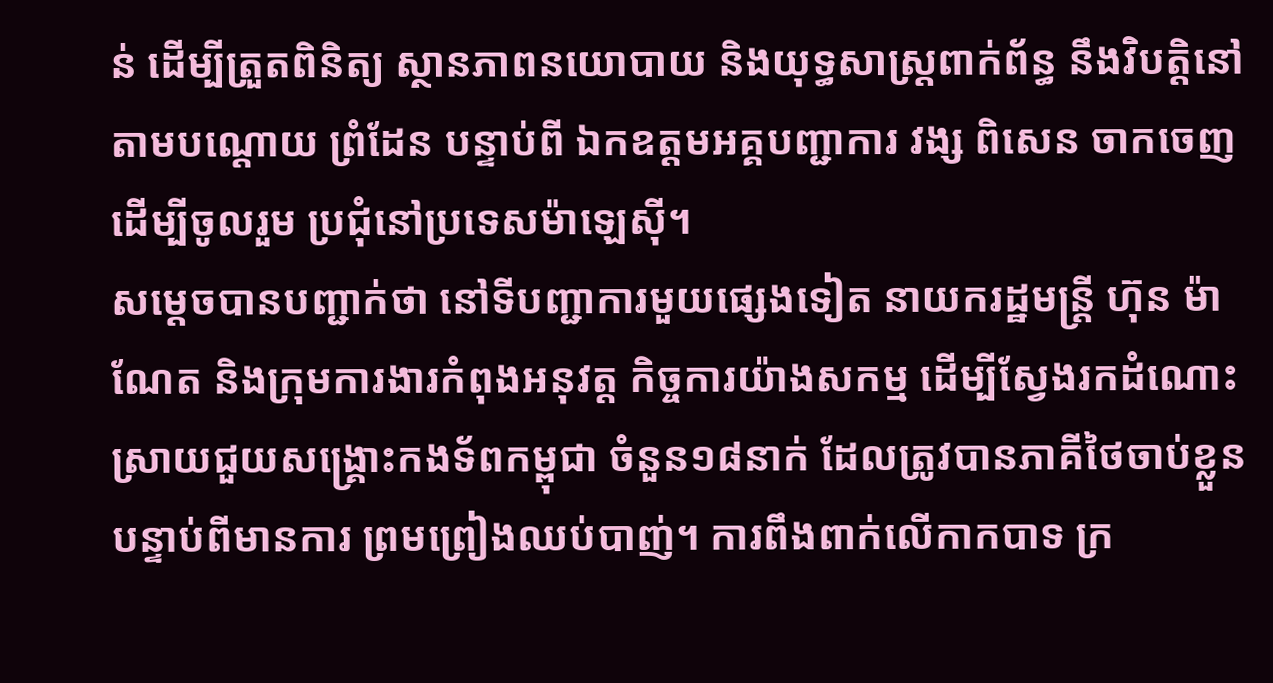ន់ ដើម្បីត្រួតពិនិត្យ ស្ថានភាពនយោបាយ និងយុទ្ធសាស្ត្រពាក់ព័ន្ធ នឹងវិបត្តិនៅតាមបណ្ដោយ ព្រំដែន បន្ទាប់ពី ឯកឧត្តមអគ្គបញ្ជាការ វង្ស ពិសេន ចាកចេញដើម្បីចូលរួម ប្រជុំនៅប្រទេសម៉ាឡេស៊ី។
សម្តេចបានបញ្ជាក់ថា នៅទីបញ្ជាការមួយផ្សេងទៀត នាយករដ្ឋមន្ត្រី ហ៊ុន ម៉ាណែត និងក្រុមការងារកំពុងអនុវត្ត កិច្ចការយ៉ាងសកម្ម ដើម្បីស្វែងរកដំណោះ ស្រាយជួយសង្រ្គោះកងទ័ពកម្ពុជា ចំនួន១៨នាក់ ដែលត្រូវបានភាគីថៃចាប់ខ្លួន បន្ទាប់ពីមានការ ព្រមព្រៀងឈប់បាញ់។ ការពឹងពាក់លើកាកបាទ ក្រ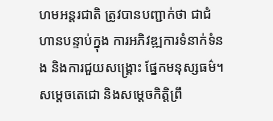ហមអន្តរជាតិ ត្រូវបានបញ្ជាក់ថា ជាជំហានបន្ទាប់ក្នុង ការអភិវឌ្ឍការទំនាក់ទំនង និងការជួយសង្រ្គោះ ផ្នែកមនុស្សធម៌។
សម្តេចតេជោ និងសម្តេចកិត្តិព្រឹ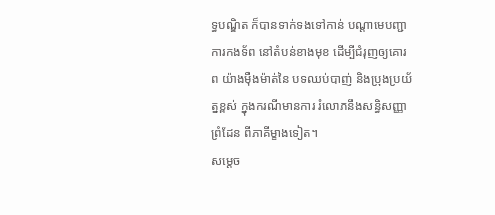ទ្ធបណ្ឌិត ក៏បានទាក់ទងទៅកាន់ បណ្តាមេបញ្ជាការកងទ័ព នៅតំបន់ខាងមុខ ដើម្បីជំរុញឲ្យគោរព យ៉ាងម៉ឺងម៉ាត់នៃ បទឈប់បាញ់ និងប្រុងប្រយ័ត្នខ្ពស់ ក្នុងករណីមានការ រំលោភនឹងសន្ធិសញ្ញាព្រំដែន ពីភាគីម្ខាងទៀត។
សម្តេច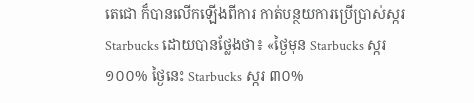តេជោ ក៏បានលើកឡើងពីការ កាត់បន្ថយការប្រើប្រាស់ស្ករ Starbucks ដោយបានថ្លែងថា៖ «ថ្ងៃមុន Starbucks ស្ករ ១០០% ថ្ងៃនេះ Starbucks ស្ករ ៣០%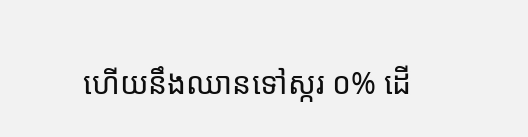ហើយនឹងឈានទៅស្ករ ០% ដើ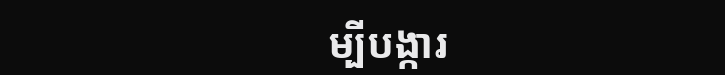ម្បីបង្ការ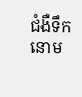ជំងឺទឹកនោម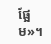ផ្អែម»។